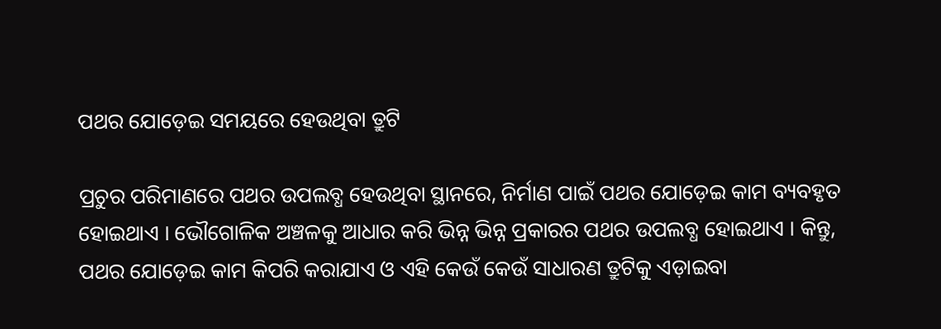ପଥର ଯୋଡ଼େଇ ସମୟରେ ହେଉଥିବା ତ୍ରୁଟି

ପ୍ରଚୁର ପରିମାଣରେ ପଥର ଉପଲବ୍ଧ ହେଉଥିବା ସ୍ଥାନରେ, ନିର୍ମାଣ ପାଇଁ ପଥର ଯୋଡ଼େଇ କାମ ବ୍ୟବହୃତ ହୋଇଥାଏ । ଭୌଗୋଳିକ ଅଞ୍ଚଳକୁ ଆଧାର କରି ଭିନ୍ନ ଭିନ୍ନ ପ୍ରକାରର ପଥର ଉପଲବ୍ଧ ହୋଇଥାଏ । କିନ୍ତୁ, ପଥର ଯୋଡ଼େଇ କାମ କିପରି କରାଯାଏ ଓ ଏହି କେଉଁ କେଉଁ ସାଧାରଣ ତ୍ରୁଟିକୁ ଏଡ଼ାଇବା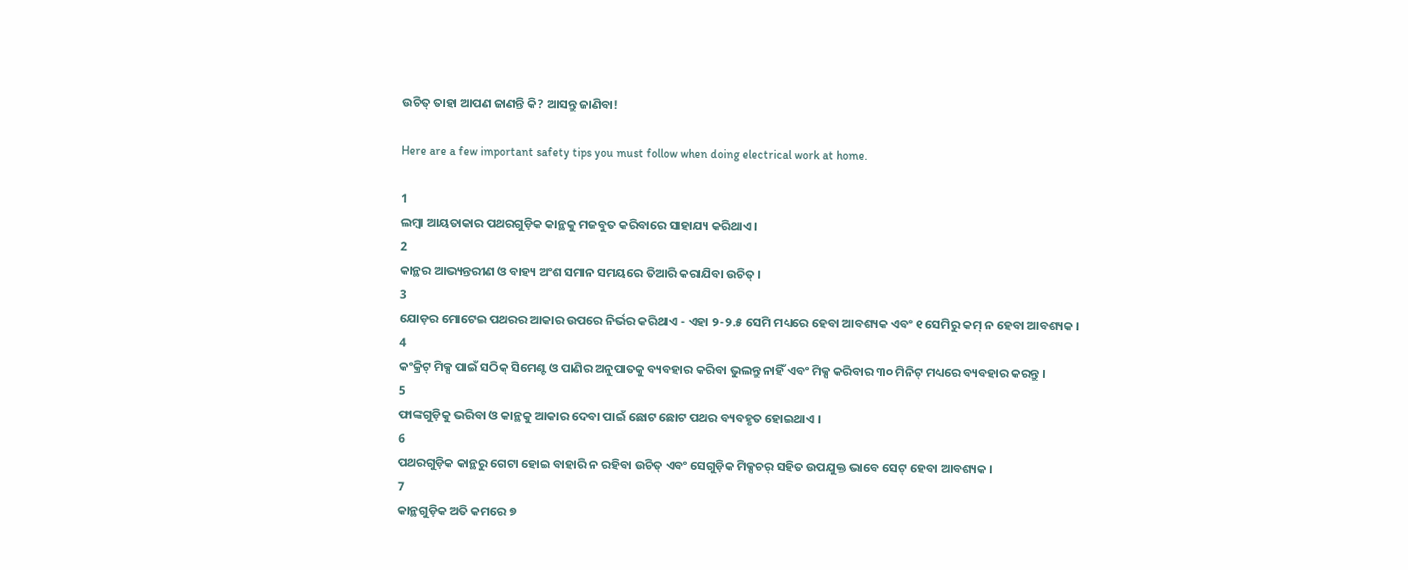ଉଚିତ୍ ତାହା ଆପଣ ଜାଣନ୍ତି କି? ଆସନ୍ତୁ ଜାଣିବା!

Here are a few important safety tips you must follow when doing electrical work at home.

1
ଲମ୍ବା ଆୟତାକାର ପଥରଗୁଡ଼ିକ କାନ୍ଥକୁ ମଜବୁତ କରିବାରେ ସାହାଯ୍ୟ କରିଥାଏ ।
2
କାନ୍ଥର ଆଭ୍ୟନ୍ତରୀଣ ଓ ବାହ୍ୟ ଅଂଶ ସମାନ ସମୟରେ ତିଆରି କରାଯିବା ଉଚିତ୍ ।
3
ଯୋଡ଼ର ମୋଟେଇ ପଥରର ଆକାର ଉପରେ ନିର୍ଭର କରିଥାଏ - ଏହା ୨-୨.୫ ସେମି ମଧ୍ୟରେ ହେବା ଆବଶ୍ୟକ ଏବଂ ୧ ସେମିରୁ କମ୍ ନ ହେବା ଆବଶ୍ୟକ ।
4
କଂକ୍ରିଟ୍ ମିକ୍ସ ପାଇଁ ସଠିକ୍ ସିମେଣ୍ଟ ଓ ପାଣିର ଅନୁପାତକୁ ବ୍ୟବହାର କରିବା ଭୁଲନ୍ତୁ ନାହିଁ ଏବଂ ମିକ୍ସ କରିବାର ୩୦ ମିନିଟ୍ ମଧ୍ୟରେ ବ୍ୟବହାର କରନ୍ତୁ ।
5
ଫାଙ୍କଗୁଡ଼ିକୁ ଭରିବା ଓ କାନ୍ଥକୁ ଆକାର ଦେବା ପାଇଁ ଛୋଟ ଛୋଟ ପଥର ବ୍ୟବହୃତ ହୋଇଥାଏ ।
6
ପଥରଗୁଡ଼ିକ କାନ୍ଥରୁ ଗେଟା ହୋଇ ବାହାରି ନ ରହିବା ଉଚିତ୍ ଏବଂ ସେଗୁଡ଼ିକ ମିକ୍ସଚର୍ ସହିତ ଉପଯୁକ୍ତ ଭାବେ ସେଟ୍ ହେବା ଆବଶ୍ୟକ ।
7
କାନ୍ଥଗୁଡ଼ିକ ଅତି କମରେ ୭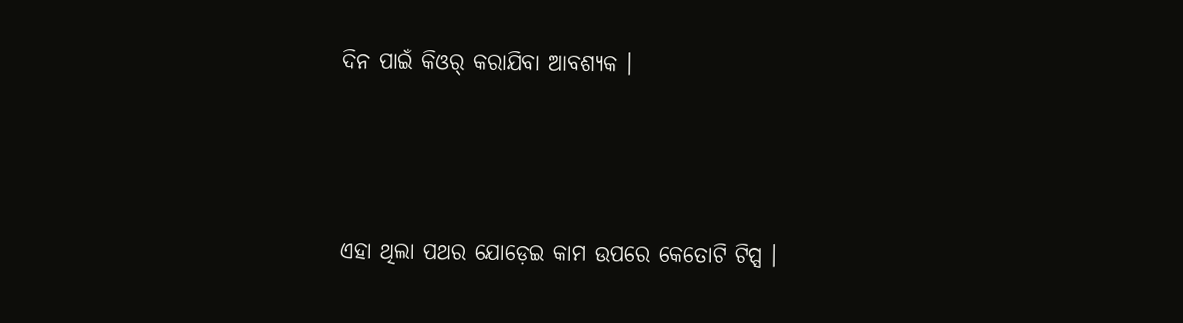ଦିନ ପାଇଁ କିଓର୍ କରାଯିବା ଆବଶ୍ୟକ ।




ଏହା ଥିଲା ପଥର ଯୋଡ଼େଇ କାମ ଉପରେ କେତୋଟି ଟିପ୍ସ ।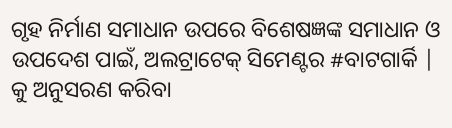ଗୃହ ନିର୍ମାଣ ସମାଧାନ ଉପରେ ବିଶେଷଜ୍ଞଙ୍କ ସମାଧାନ ଓ ଉପଦେଶ ପାଇଁ, ଅଲଟ୍ରାଟେକ୍ ସିମେଣ୍ଟର #ବାଟଗାର୍କି | କୁ ଅନୁସରଣ କରିବା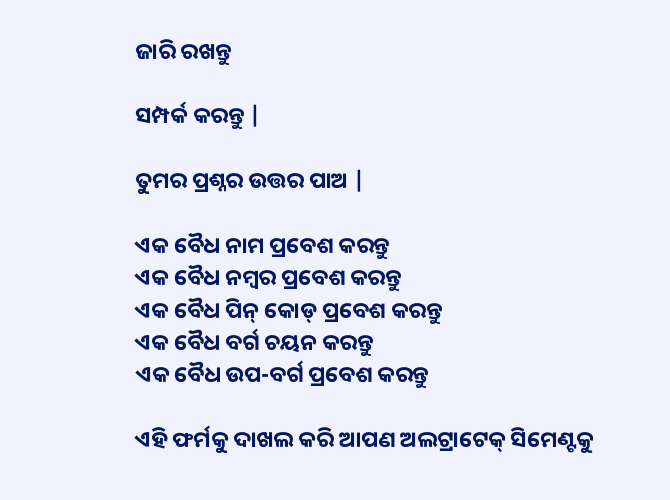ଜାରି ରଖନ୍ତୁ

ସମ୍ପର୍କ କରନ୍ତୁ |

ତୁମର ପ୍ରଶ୍ନର ଉତ୍ତର ପାଅ |

ଏକ ବୈଧ ନାମ ପ୍ରବେଶ କରନ୍ତୁ
ଏକ ବୈଧ ନମ୍ବର ପ୍ରବେଶ କରନ୍ତୁ
ଏକ ବୈଧ ପିନ୍ କୋଡ୍ ପ୍ରବେଶ କରନ୍ତୁ
ଏକ ବୈଧ ବର୍ଗ ଚୟନ କରନ୍ତୁ
ଏକ ବୈଧ ଉପ-ବର୍ଗ ପ୍ରବେଶ କରନ୍ତୁ

ଏହି ଫର୍ମକୁ ଦାଖଲ କରି ଆପଣ ଅଲଟ୍ରାଟେକ୍ ସିମେଣ୍ଟକୁ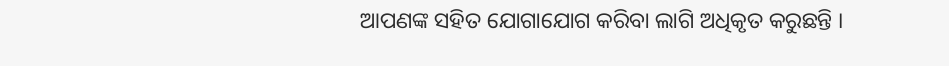ଆପଣଙ୍କ ସହିତ ଯୋଗାଯୋଗ କରିବା ଲାଗି ଅଧିକୃତ କରୁଛନ୍ତି ।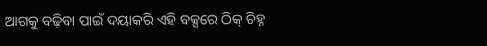ଆଗକୁ ବଢ଼ିବା ପାଇଁ ଦୟାକରି ଏହି ବକ୍ସରେ ଠିକ୍ ଚିହ୍ନ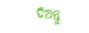ଦିଅନ୍ତୁ